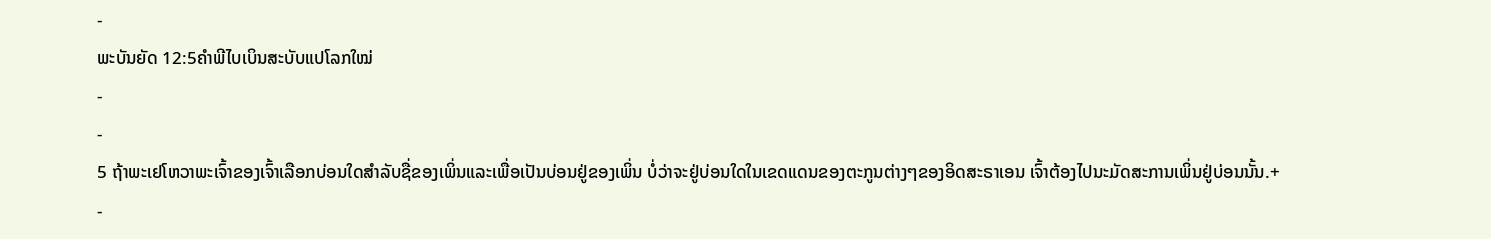-
ພະບັນຍັດ 12:5ຄຳພີໄບເບິນສະບັບແປໂລກໃໝ່
-
-
5 ຖ້າພະເຢໂຫວາພະເຈົ້າຂອງເຈົ້າເລືອກບ່ອນໃດສຳລັບຊື່ຂອງເພິ່ນແລະເພື່ອເປັນບ່ອນຢູ່ຂອງເພິ່ນ ບໍ່ວ່າຈະຢູ່ບ່ອນໃດໃນເຂດແດນຂອງຕະກູນຕ່າງໆຂອງອິດສະຣາເອນ ເຈົ້າຕ້ອງໄປນະມັດສະການເພິ່ນຢູ່ບ່ອນນັ້ນ.+
-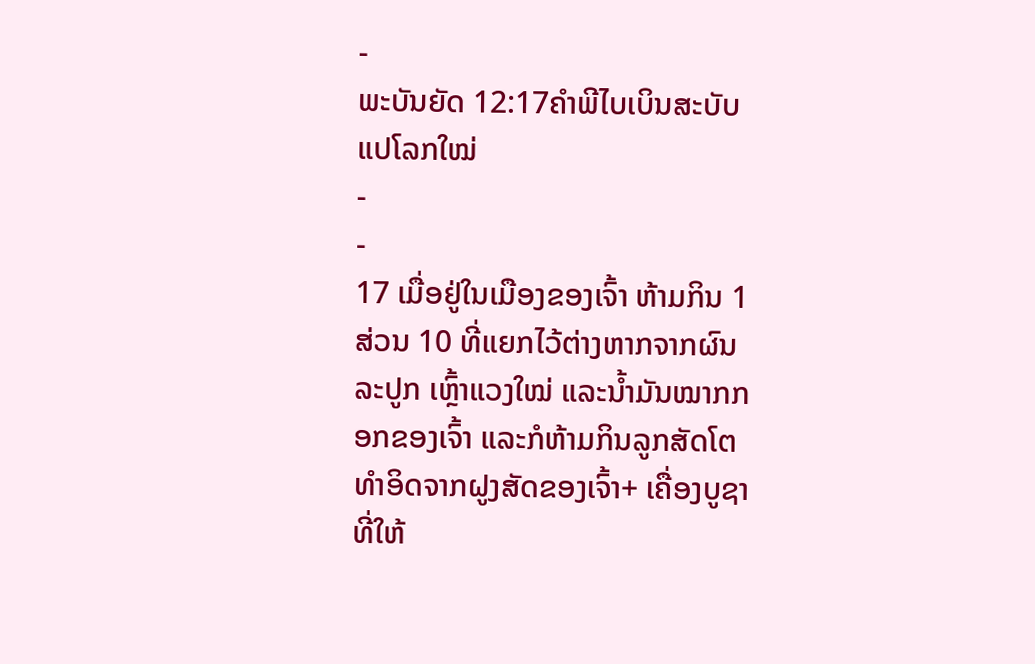-
ພະບັນຍັດ 12:17ຄຳພີໄບເບິນສະບັບແປໂລກໃໝ່
-
-
17 ເມື່ອຢູ່ໃນເມືອງຂອງເຈົ້າ ຫ້າມກິນ 1 ສ່ວນ 10 ທີ່ແຍກໄວ້ຕ່າງຫາກຈາກຜົນລະປູກ ເຫຼົ້າແວງໃໝ່ ແລະນ້ຳມັນໝາກກອກຂອງເຈົ້າ ແລະກໍຫ້າມກິນລູກສັດໂຕທຳອິດຈາກຝູງສັດຂອງເຈົ້າ+ ເຄື່ອງບູຊາທີ່ໃຫ້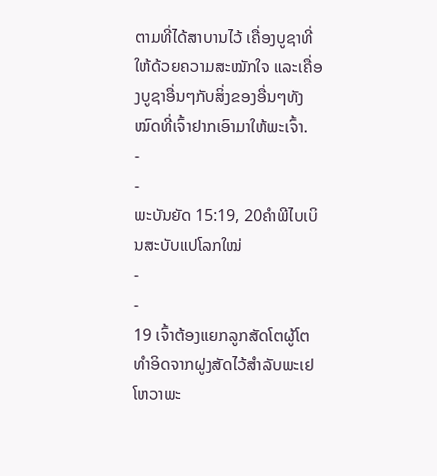ຕາມທີ່ໄດ້ສາບານໄວ້ ເຄື່ອງບູຊາທີ່ໃຫ້ດ້ວຍຄວາມສະໝັກໃຈ ແລະເຄື່ອງບູຊາອື່ນໆກັບສິ່ງຂອງອື່ນໆທັງໝົດທີ່ເຈົ້າຢາກເອົາມາໃຫ້ພະເຈົ້າ.
-
-
ພະບັນຍັດ 15:19, 20ຄຳພີໄບເບິນສະບັບແປໂລກໃໝ່
-
-
19 ເຈົ້າຕ້ອງແຍກລູກສັດໂຕຜູ້ໂຕທຳອິດຈາກຝູງສັດໄວ້ສຳລັບພະເຢໂຫວາພະ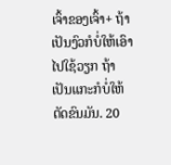ເຈົ້າຂອງເຈົ້າ+ ຖ້າເປັນງົວກໍບໍ່ໃຫ້ເອົາໄປໃຊ້ວຽກ ຖ້າເປັນແກະກໍບໍ່ໃຫ້ຕັດຂົນມັນ. 20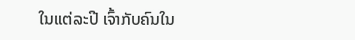ໃນແຕ່ລະປີ ເຈົ້າກັບຄົນໃນ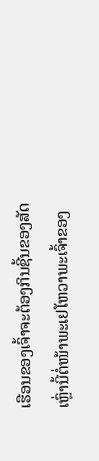ເຮືອນຂອງເຈົ້າຈະຕ້ອງກິນຊີ້ນຂອງສັດເຫຼົ່ານີ້ຕໍ່ໜ້າພະເຢໂຫວາພະເຈົ້າຂອງ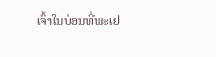ເຈົ້າໃນບ່ອນທີ່ພະເຢ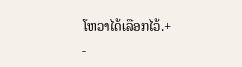ໂຫວາໄດ້ເລືອກໄວ້.+
-